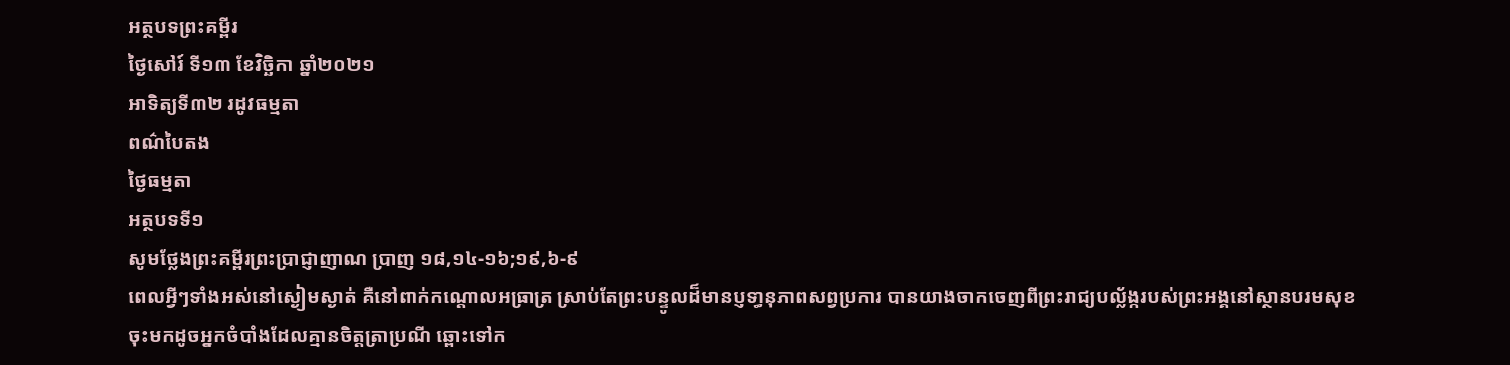អត្ថបទព្រះគម្ពីរ
ថ្ងៃសៅរ៍ ទី១៣ ខែវិច្ឆិកា ឆ្នាំ២០២១
អាទិត្យទី៣២ រដូវធម្មតា
ពណ៌បៃតង
ថ្ងៃធម្មតា
អត្ថបទទី១
សូមថ្លែងព្រះគម្ពីរព្រះប្រាជ្ញាញាណ ប្រាញ ១៨,១៤-១៦;១៩,៦-៩
ពេលអ្វីៗទាំងអស់នៅស្ងៀមស្ងាត់ គឺនៅពាក់កណ្ដោលអធ្រាត្រ ស្រាប់តែព្រះបន្ទូលដ៏មានប្ញទា្ធនុភាពសព្វប្រការ បានយាងចាកចេញពីព្រះរាជ្យបល្ល័ង្ករបស់ព្រះអង្គនៅស្ថានបរមសុខ ចុះមកដូចអ្នកចំបាំងដែលគ្មានចិត្តត្រាប្រណី ឆ្ពោះទៅក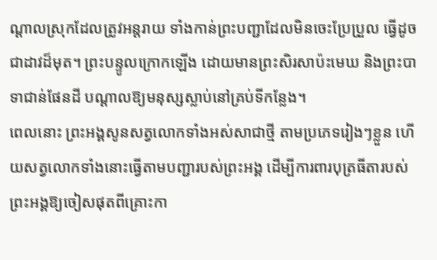ណ្ដាលស្រុកដែលត្រូវអន្ដរាយ ទាំងកាន់ព្រះបញ្ជាដែលមិនចេះប្រែប្រួល ធ្វើដូចជាដាវដ៏មុត។ ព្រះបន្ទូលក្រោកឡើង ដោយមានព្រះសិរសាប៉ះមេឃ និងព្រះបាទាជាន់ផែនដី បណ្ដាលឱ្យមនុស្សស្លាប់នៅគ្រប់ទីកន្លែង។
ពេលនោះ ព្រះអង្គសូនសត្វលោកទាំងអស់សាជាថ្មី តាមប្រភេទរៀងៗខ្លួន ហើយសត្វលោកទាំងនោះធ្វើតាមបញ្ជារបស់ព្រះអង្គ ដើម្បីការពារបុត្រធីតារបស់ព្រះអង្គឱ្យចៀសផុតពីគ្រោះកា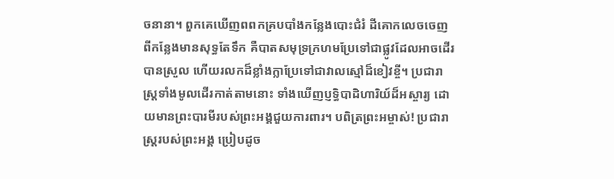ចនានា។ ពួកគេឃើញពពកគ្របបាំងកន្លែងបោះជំរំ ដីគោកលេចចេញពីកន្លែងមានសុទ្ធតែទឹក គឺបាតសមុទ្រក្រហមប្រែទៅជាផ្លូវដែលអាចដើរបានស្រួល ហើយរលកដ៏ខ្លាំងក្លាប្រែទៅជាវាលស្មៅដ៏ខៀវខ្ចី។ ប្រជារាស្រ្ដទាំងមូលដើរកាត់តាមនោះ ទាំងឃើញប្ញទ្ធិបាដិហារិយ៍ដ៏អស្ចារ្យ ដោយមានព្រះបារមីរបស់ព្រះអង្គជួយការពារ។ បពិត្រព្រះអម្ចាស់! ប្រជារាស្រ្ដរបស់ព្រះអង្គ ប្រៀបដូច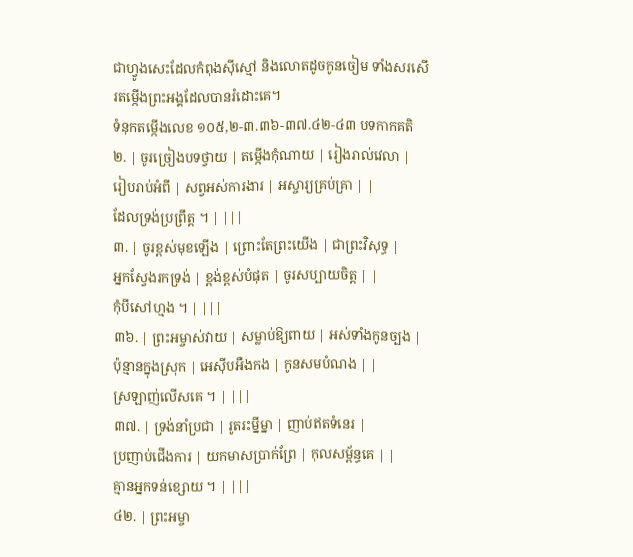ជាហ្វូងសេះដែលកំពុងស៊ីស្មៅ និងលោតដូចកូនចៀម ទាំងសរសើរតម្កើងព្រះអង្គដែលបានរំដោះគេ។
ទំនុកតម្កើងលេខ ១០៥,២-៣.៣៦-៣៧.៤២-៤៣ បទកាកគតិ
២. | ចូរច្រៀងបទថ្វាយ | តម្កើងកុំណាយ | រៀងរាល់វេលា |
រៀបរាប់អំពី | សព្វអស់ការងារ | អស្ចារ្យគ្រប់គ្រា | |
ដែលទ្រង់ប្រព្រឹត្ត ។ | |||
៣. | ចូរខ្ពស់មុខឡើង | ព្រោះតែព្រះយើង | ជាព្រះវិសុទ្ធ |
អ្នកស្វែងរកទ្រង់ | ខ្ពង់ខ្ពស់បំផុត | ចូរសប្បាយចិត្ត | |
កុំបីសៅហ្មង ។ | |||
៣៦. | ព្រះអម្ចាស់វាយ | សម្លាប់ឱ្យពាយ | អស់ទាំងកូនច្បង |
ប៉ុន្មានក្នុងស្រុក | អេស៊ីបអឺងកង | កូនសមបំណង | |
ស្រឡាញ់លើសគេ ។ | |||
៣៧. | ទ្រង់នាំប្រជា | រូតរះម្នីម្នា | ញាប់ឥតទំនេរ |
ប្រញាប់ជើងការ | យកមាសប្រាក់ព្រែ | កុលសម្ព័ន្ធគេ | |
គ្មានអ្នកទន់ខ្សោយ ។ | |||
៤២. | ព្រះអម្ចា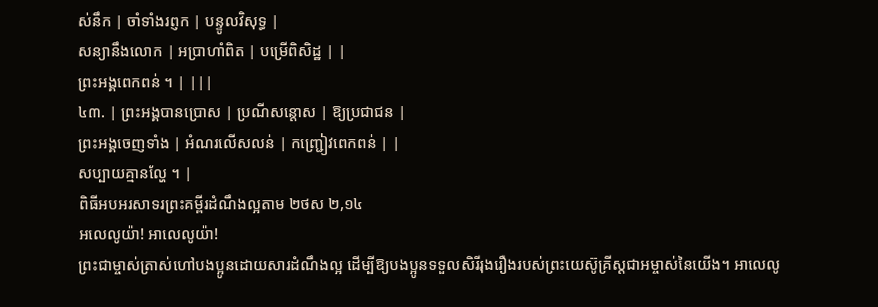ស់នឹក | ចាំទាំងរព្ញក | បន្ទូលវិសុទ្ធ |
សន្យានឹងលោក | អប្រាហាំពិត | បម្រើពិសិដ្ឋ | |
ព្រះអង្គពេកពន់ ។ | |||
៤៣. | ព្រះអង្គបានប្រោស | ប្រណីសន្ដោស | ឱ្យប្រជាជន |
ព្រះអង្គចេញទាំង | អំណរលើសលន់ | កញ្ជ្រៀវពេកពន់ | |
សប្បាយគ្មានល្ហែ ។ |
ពិធីអបអរសាទរព្រះគម្ពីរដំណឹងល្អតាម ២ថស ២,១៤
អលេលូយ៉ា! អាលេលូយ៉ា!
ព្រះជាម្ចាស់ត្រាស់ហៅបងប្អូនដោយសារដំណឹងល្អ ដើម្បីឱ្យបងប្អូនទទួលសិរីរុងរឿងរបស់ព្រះយេស៊ូគ្រីស្ដជាអម្ចាស់នៃយើង។ អាលេលូ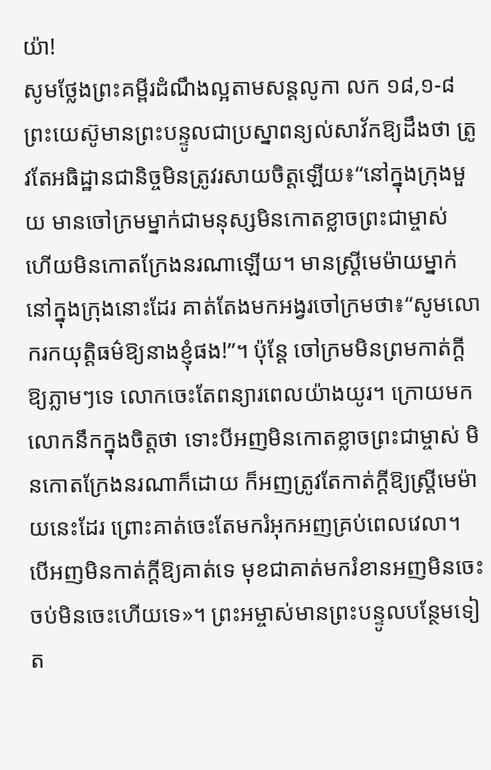យ៉ា!
សូមថ្លែងព្រះគម្ពីរដំណឹងល្អតាមសន្តលូកា លក ១៨,១-៨
ព្រះយេស៊ូមានព្រះបន្ទូលជាប្រស្នាពន្យល់សាវ័កឱ្យដឹងថា ត្រូវតែអធិដ្ឋានជានិច្ចមិនត្រូវរសាយចិត្តឡើយ៖“នៅក្នុងក្រុងមួយ មានចៅក្រមម្នាក់ជាមនុស្សមិនកោតខ្លាចព្រះជាម្ចាស់ ហើយមិនកោតក្រែងនរណាឡើយ។ មានស្រ្ដីមេម៉ាយម្នាក់នៅក្នុងក្រុងនោះដែរ គាត់តែងមកអង្វរចៅក្រមថា៖“សូមលោករកយុត្តិធម៌ឱ្យនាងខ្ញុំផង!”។ ប៉ុន្ដែ ចៅក្រមមិនព្រមកាត់ក្ដីឱ្យភ្លាមៗទេ លោកចេះតែពន្យារពេលយ៉ាងយូរ។ ក្រោយមកលោកនឹកក្នុងចិត្តថា ទោះបីអញមិនកោតខ្លាចព្រះជាម្ចាស់ មិនកោតក្រែងនរណាក៏ដោយ ក៏អញត្រូវតែកាត់ក្ដីឱ្យស្រ្ដីមេម៉ាយនេះដែរ ព្រោះគាត់ចេះតែមករំអុកអញគ្រប់ពេលវេលា។ បើអញមិនកាត់ក្ដីឱ្យគាត់ទេ មុខជាគាត់មករំខានអញមិនចេះចប់មិនចេះហើយទេ»។ ព្រះអម្ចាស់មានព្រះបន្ទូលបន្ថែមទៀត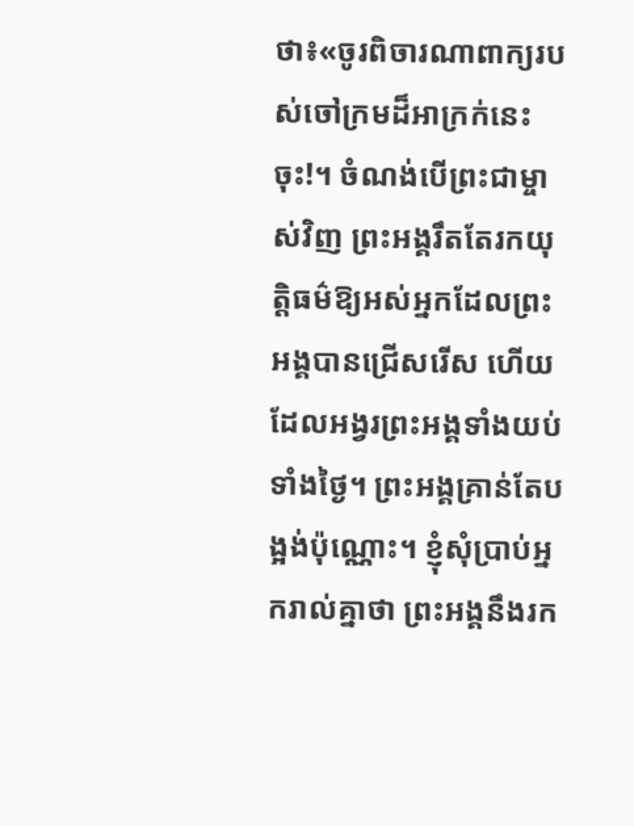ថា៖«ចូរពិចារណាពាក្យរបស់ចៅក្រមដ៏អាក្រក់នេះចុះ!។ ចំណង់បើព្រះជាម្ចាស់វិញ ព្រះអង្គរឹតតែរកយុត្តិធម៌ឱ្យអស់អ្នកដែលព្រះអង្គបានជ្រើសរើស ហើយដែលអង្វរព្រះអង្គទាំងយប់ទាំងថ្ងៃ។ ព្រះអង្គគ្រាន់តែបង្អង់ប៉ុណ្ណោះ។ ខ្ញុំសុំប្រាប់អ្នករាល់គ្នាថា ព្រះអង្គនឹងរក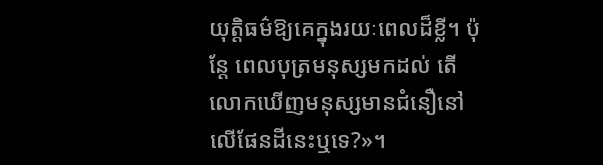យុត្តិធម៌ឱ្យគេក្នុងរយៈពេលដ៏ខ្លី។ ប៉ុន្ដែ ពេលបុត្រមនុស្សមកដល់ តើលោកឃើញមនុស្សមានជំនឿនៅលើផែនដីនេះឬទេ?»។